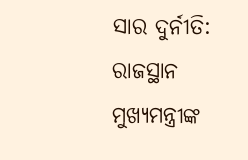ସାର ଦୁର୍ନୀତି: ରାଜସ୍ଥାନ ମୁଖ୍ୟମନ୍ତ୍ରୀଙ୍କ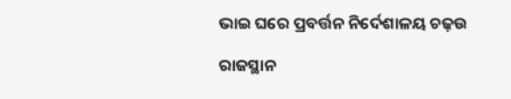ଭାଇ ଘରେ ପ୍ରବର୍ତ୍ତନ ନିର୍ଦେଶାଳୟ ଚଢ଼ଉ

ରାଜସ୍ଥାନ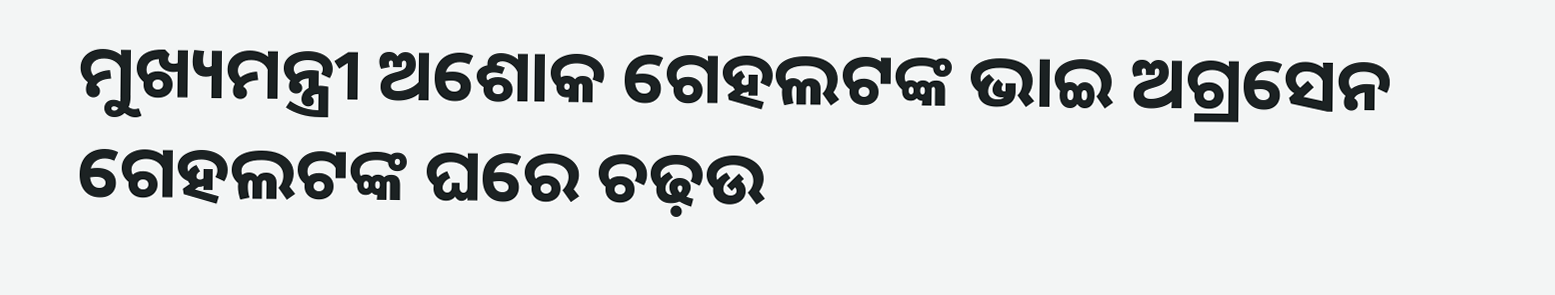ମୁଖ୍ୟମନ୍ତ୍ରୀ ଅଶୋକ ଗେହଲଟଙ୍କ ଭାଇ ଅଗ୍ରସେନ ଗେହଲଟଙ୍କ ଘରେ ଚଢ଼ଉ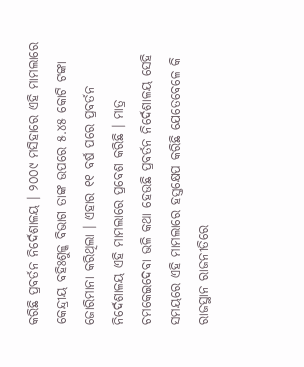କରିଛି ପ୍ରବର୍ତନ ନିର୍ଦେଶାଳୟ । ୨୦୦୯ ମସିହାରେ ଏହି ମାମଲାରେ କେନ୍ଦ୍ରୀୟ ବହିଃଶୁଳ୍କ ବିଭାଗ ତାଙ୍କ ଉପରେ ୫.୪୫ କୋଟି ଟଙ୍କା ଜୋରିମାନା କରିଥିଲା । ଏହାର ୧୧ ବର୍ଷ ପରେ ପ୍ରବର୍ତନ ନିର୍ଦେଶାଳୟ ଏହି ମାମଲାରେ ପ୍ରବେଶ କରିଛି । ମାତ୍ର ଚମକେଇଦେବା ଭଳି କଥା ହେଉଛି ପ୍ରବର୍ତନ ନିର୍ଦେଶାଳୟ ସେହି ସମୟରେ ଏହି ମାମଲାରେ ହସ୍ତକ୍ଷେପ କରିଛି ଯେତେବେଳେ କି ରାଜସ୍ଥାନ ରାଜନୀତିରେ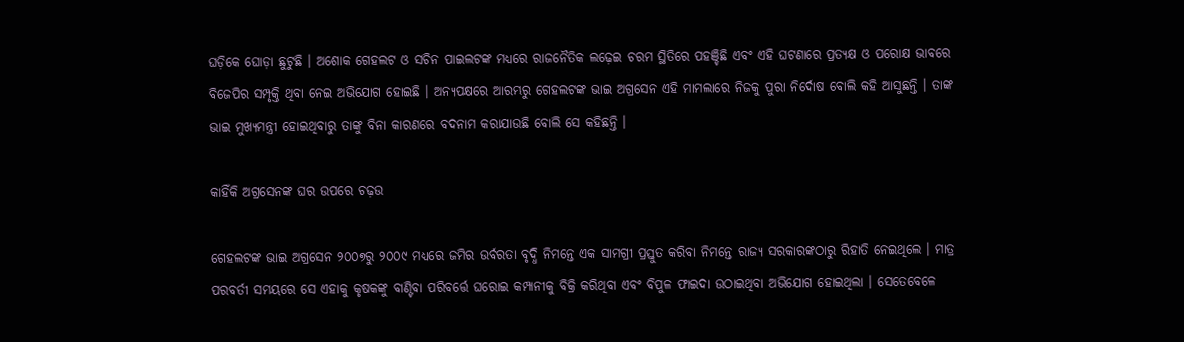ଘଡ଼ିକେ ଘୋଡ଼ା ଛୁଟୁଛି । ଅଶୋକ ଗେହଲଟ ଓ ସଚିନ ପାଇଲଟଙ୍କ ମଧ୍ୟରେ ରାଜନୈତିକ ଲଢ଼େଇ ଚରମ ସ୍ଥିତିରେ ପହଞ୍ଚିଛି ଏବଂ ଏହି ଘଟଣାରେ ପ୍ରତ୍ୟକ୍ଷ ଓ ପରୋକ୍ଷ ଭାବରେ ବିଜେପିର ସମ୍ପୃକ୍ତି ଥିବା ନେଇ ଅଭିଯୋଗ ହୋଇଛି । ଅନ୍ୟପକ୍ଷରେ ଆରମ୍ଭରୁ ଗେହଲଟଙ୍କ ଭାଇ ଅଗ୍ରସେନ ଏହି ମାମଲାରେ ନିଜକୁ ପୁରା ନିର୍ଦୋଷ ବୋଲି କହି ଆସୁଛନ୍ତି । ତାଙ୍କ ଭାଇ ମୁଖ୍ୟମନ୍ତ୍ରୀ ହୋଇଥିବାରୁ ତାଙ୍କୁ ବିନା କାରଣରେ ବଦନାମ କରାଯାଉଛି ବୋଲି ସେ କହିଛନ୍ତି ।

କାହିଁକି ଅଗ୍ରସେନଙ୍କ ଘର ଉପରେ ଚଢ଼ଉ

ଗେହଲଟଙ୍କ ଭାଇ ଅଗ୍ରସେନ ୨୦୦୭ରୁ ୨୦୦୯ ମଧ୍ୟରେ ଜମିର ଉର୍ବରତା ବୃଦ୍ଧି ନିମନ୍ତେ ଏକ ସାମଗ୍ରୀ ପ୍ରସ୍ତୁତ କରିବା ନିମନ୍ତେ ରାଜ୍ୟ ସରକାରଙ୍କଠାରୁ ରିହାତି ନେଇଥିଲେ । ମାତ୍ର ପରବର୍ତୀ ସମୟରେ ସେ ଏହାକୁ କୃଷକଙ୍କୁ ବାଣ୍ଟିବା ପରିବର୍ତ୍ତେ ଘରୋଇ କମ୍ପାନୀକୁ ବିକ୍ରି କରିଥିବା ଏବଂ ବିପୁଳ ଫାଇଦା ଉଠାଇଥିବା ଅଭିଯୋଗ ହୋଇଥିଲା । ସେତେବେଳେ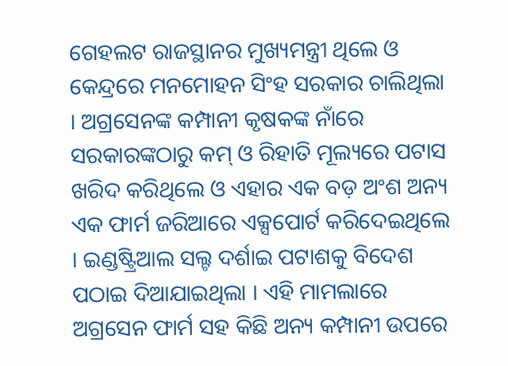ଗେହଲଟ ରାଜସ୍ଥାନର ମୁଖ୍ୟମନ୍ତ୍ରୀ ଥିଲେ ଓ କେନ୍ଦ୍ରରେ ମନମୋହନ ସିଂହ ସରକାର ଚାଲିଥିଲା । ଅଗ୍ରସେନଙ୍କ କମ୍ପାନୀ କୃଷକଙ୍କ ନାଁରେ ସରକାରଙ୍କଠାରୁ କମ୍ ଓ ରିହାତି ମୂଲ୍ୟରେ ପଟାସ ଖରିଦ କରିଥିଲେ ଓ ଏହାର ଏକ ବଡ଼ ଅଂଶ ଅନ୍ୟ ଏକ ଫାର୍ମ ଜରିଆରେ ଏକ୍ସପୋର୍ଟ କରିଦେଇଥିଲେ । ଇଣ୍ଡଷ୍ଟ୍ରିଆଲ ସଲ୍ଟ ଦର୍ଶାଇ ପଟାଶକୁ ବିଦେଶ ପଠାଇ ଦିଆଯାଇଥିଲା । ଏହି ମାମଲାରେ ଅଗ୍ରସେନ ଫାର୍ମ ସହ କିଛି ଅନ୍ୟ କମ୍ପାନୀ ଉପରେ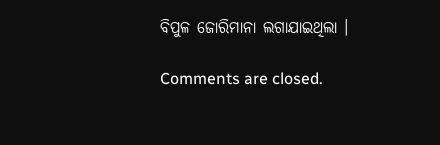ବିପୁଳ ଜୋରିମାନା ଲଗାଯାଇଥିଲା ।

Comments are closed.